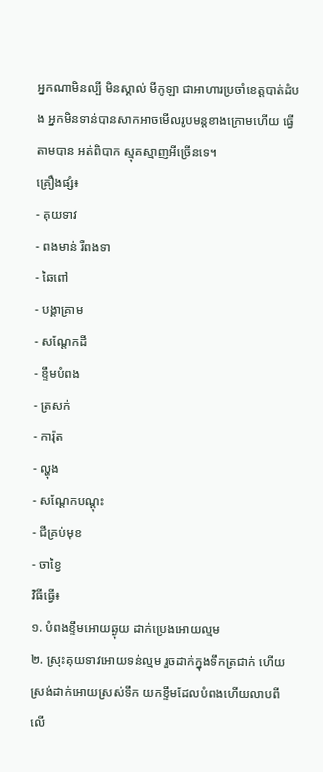អ្នកណាមិនល្បី មិនស្គាល់ មីកូឡា ជាអាហារប្រចាំខេត្តបាត់ដំបង អ្នកមិនទាន់បានសាកអាចមើលរូបមន្តខាងក្រោមហើយ ធ្វើតាមបាន អត់ពិបាក ស្មុគស្មាញអីច្រើនទេ។
គ្រឿងផ្សំ៖
- គុយទាវ
- ពងមាន់ រឺពងទា
- ឆៃពៅ
- បង្គាគ្រាម
- សណ្តែកដី
- ខ្ទឹមបំពង
- ត្រសក់
- ការ៉ុត
- ល្ហុង
- សណ្តែកបណ្តុះ
- ជីគ្រប់មុខ
- ចាខ្វៃ
វិធីធ្វើ៖
១. បំពងខ្ទឹមអោយឆ្ងុយ ដាក់ប្រេងអោយល្មម
២. ស្រុះគុយទាវអោយទន់ល្មម រួចដាក់ក្នុងទឹកត្រជាក់ ហើយស្រង់ដាក់អោយស្រស់ទឹក យកខ្ទឹមដែលបំពងហើយលាបពីលើ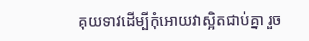គុយទាវដើម្បីកុំអោយវាស្អិតជាប់គ្នា រួច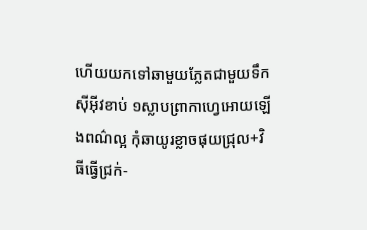ហើយយកទៅឆាមួយភ្លែតជាមួយទឹកសុីអុីវខាប់ ១ស្លាបព្រាកាហ្វេអោយឡើងពណ៌ល្អ កុំឆាយូរខ្លាចផុយជ្រុល+វិធីធ្វើជ្រក់-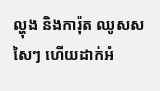ល្ហុង និងការ៉ុត ឈូសសសៃៗ ហើយដាក់អំ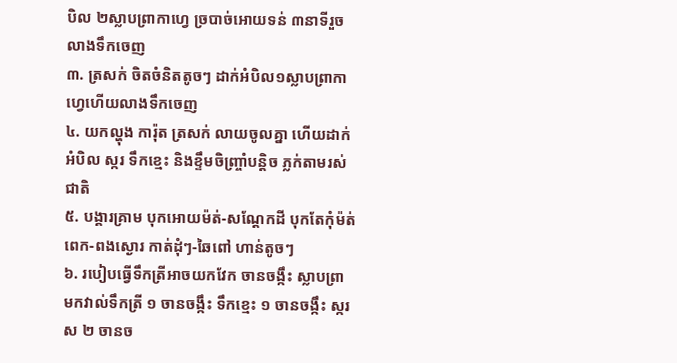បិល ២ស្លាបព្រាកាហ្វេ ច្របាច់អោយទន់ ៣នាទីរួចលាងទឹកចេញ
៣. ត្រសក់ ចិតចំនិតតូចៗ ដាក់អំបិល១ស្លាបព្រាកាហ្វេហើយលាងទឹកចេញ
៤. យកល្ហុង ការ៉ុត ត្រសក់ លាយចូលគ្នា ហើយដាក់អំបិល ស្ករ ទឹកខ្មេះ និងខ្ទឹមចិញ្ច្រាំបន្តិច ភ្លក់តាមរស់ជាតិ
៥. បង្គារគ្រាម បុកអោយម៉ត់-សណ្តែកដី បុកតែកុំម៉ត់ពេក-ពងស្ងោរ កាត់ដុំៗ-ឆៃពៅ ហាន់តូចៗ
៦. របៀបធ្វើទឹកត្រីអាចយកវែក ចានចង្កឹះ ស្លាបព្រា មកវាល់ទឹកត្រី ១ ចានចង្កឹះ ទឹកខ្មេះ ១ ចានចង្កឹះ ស្ករស ២ ចានច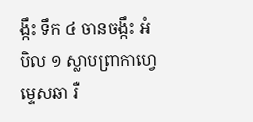ង្កឹះ ទឹក ៤ ចានចង្កឹះ អំបិល ១ ស្លាបព្រាកាហ្វេ ម្ទេសឆា រឺ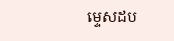ម្ទេសដប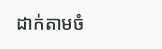ដាក់តាមចំ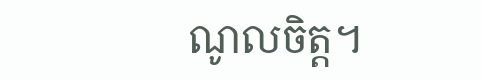ណូលចិត្ត។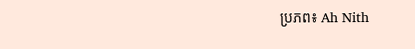ប្រភព៖ Ah Nith